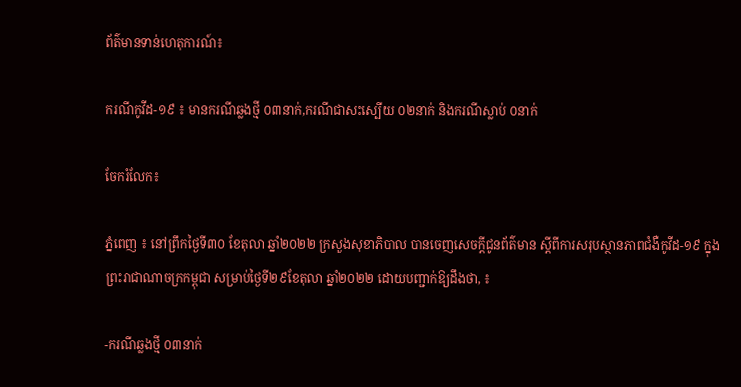ព័ត៌មានទាន់ហេតុការណ៍៖

ករណីកូវីដ-១៩ ៖ មានករណីឆ្លងថ្មី ០៣នាក់,ករណីជាសះស្បើយ ០២នាក់ និងករណីស្លាប់ ០នាក់

ចែករំលែក៖

ភ្នំពេញ ៖ នៅព្រឹកថ្ងៃទី៣០ ខែតុលា ឆ្នាំ២០២២ ក្រសួងសុខាភិបាល បានចេញសេចក្តីជូនព័ត៌មាន ស្តីពីការសរុបស្ថានភាពជំងឺកូវីដ-១៩ ក្នុងព្រះរាជាណាចក្រកម្ពុជា សម្រាប់ថ្ងៃទី២៩ខែតុលា ឆ្នាំ២០២២ ដោយបញ្ជាក់ឱ្យដឹងថា, ៖

-ករណីឆ្លងថ្មី ០៣នាក់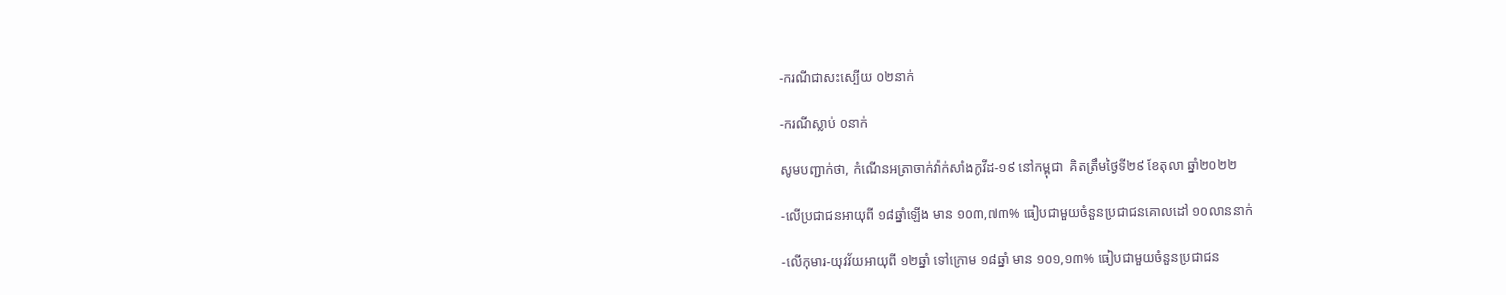-ករណីជាសះស្បើយ ០២នាក់

-ករណីស្លាប់ ០នាក់

សូមបញ្ជាក់ថា, កំណេីនអត្រាចាក់វ៉ាក់សាំងកូវីដ-១៩ នៅកម្ពុជា  គិតត្រឹមថ្ងៃទី២៩ ខែតុលា ឆ្នាំ២០២២

-លើប្រជាជនអាយុពី ១៨ឆ្នាំឡើង មាន ១០៣,៧៣% ធៀបជាមួយចំនួនប្រជាជនគោលដៅ ១០លាននាក់

-លើកុមារ-យុវវ័យអាយុពី ១២ឆ្នាំ ទៅក្រោម ១៨ឆ្នាំ មាន ១០១,១៣% ធៀបជាមួយចំនួនប្រជាជន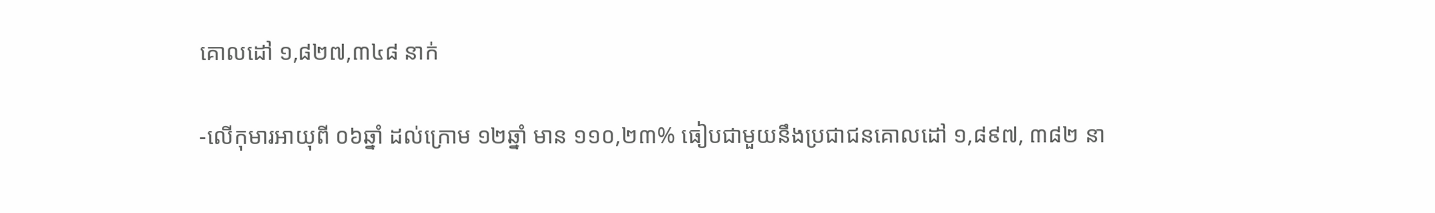គោលដៅ ១,៨២៧,៣៤៨ នាក់

-លើកុមារអាយុពី ០៦ឆ្នាំ ដល់ក្រោម ១២ឆ្នាំ មាន ១១០,២៣% ធៀបជាមួយនឹងប្រជាជនគោលដៅ ១,៨៩៧, ៣៨២ នា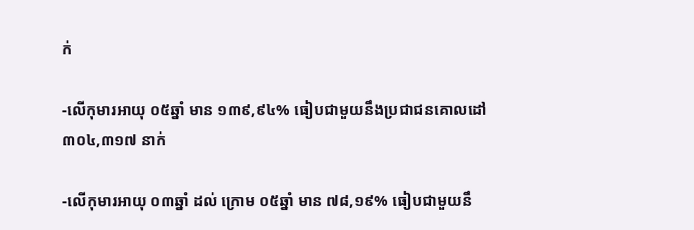ក់

-លើកុមារអាយុ ០៥ឆ្នាំ មាន ១៣៩,៩៤% ធៀបជាមួយនឹងប្រជាជនគោលដៅ ៣០៤,៣១៧ នាក់

-លើកុមារអាយុ ០៣ឆ្នាំ ដល់ ក្រោម ០៥ឆ្នាំ មាន ៧៨,១៩% ធៀបជាមួយនឹ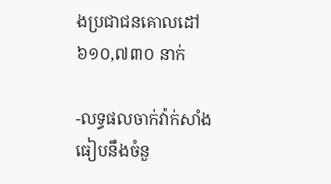ងប្រជាជនគោលដៅ ៦១០,៧៣០ នាក់

-លទ្ធផលចាក់វ៉ាក់សាំងធៀបនឹងចំនួ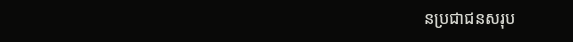នប្រជាជនសរុប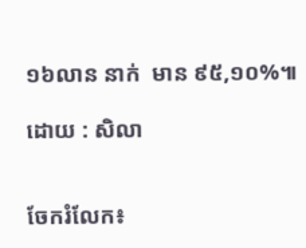១៦លាន នាក់  មាន ៩៥,១០%៕

ដោយ : សិលា


ចែករំលែក៖